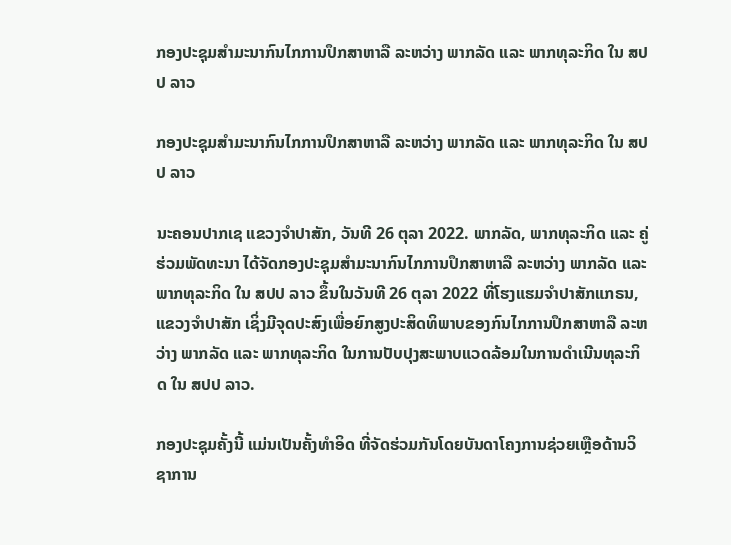ກອງປະຊຸມສຳມະນາກົນໄກການປຶກສາຫາລື ລະຫວ່າງ ພາກລັດ ແລະ ພາກທຸລະກິດ ໃນ ສປປ ລາວ

ກອງປະຊຸມສຳມະນາກົນໄກການປຶກສາຫາລື ລະຫວ່າງ ພາກລັດ ແລະ ພາກທຸລະກິດ ໃນ ສປປ ລາວ

ນະຄອນປາກເຊ ແຂວງຈຳປາສັກ, ວັນທີ 26 ຕຸລາ 2022. ພາກລັດ, ພາກທຸລະກິດ ແລະ ຄູ່ຮ່ວມພັດທະນາ ໄດ້ຈັດກອງປະຊຸມສຳມະນາກົນໄກການປຶກສາຫາລື ລະຫວ່າງ ພາກລັດ ແລະ ພາກທຸລະກິດ ໃນ ສປປ ລາວ ຂຶ້ນໃນວັນທີ 26 ຕຸລາ 2022 ທີ່ໂຮງແຮມຈຳປາສັກແກຣນ, ແຂວງຈໍາປາສັກ ເຊິ່ງມີຈຸດປະສົງເພື່ອຍົກສູງປະສິດທິພາບຂອງກົນໄກການປຶກສາຫາລື ລະຫວ່າງ ພາກລັດ ແລະ ພາກທຸລະກິດ ໃນການປັບປຸງສະພາບແວດລ້ອມໃນການດຳເນີນທຸລະກິດ ໃນ ສປປ ລາວ.

ກອງປະຊຸມຄັ້ງນີ້ ແມ່ນເປັນຄັ້ງທຳອິດ ທີ່ຈັດຮ່ວມກັນໂດຍບັນດາໂຄງການຊ່ວຍເຫຼືອດ້ານວິຊາການ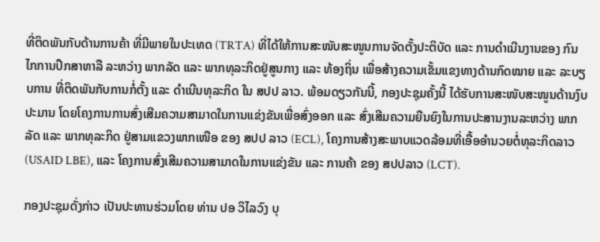ທີ່ຕິດພັນກັບດ້ານການຄ້າ ທີ່ມີພາຍໃນປະເທດ (TRTA) ທີ່ໄດ້ໃຫ້ການສະໜັບສະໜູນການຈັດຕັ້ງປະຕິບັດ ແລະ ການດຳເນີນງານຂອງ ກົນໄກການປຶກສາຫາລື ລະຫວ່າງ ພາກລັດ ແລະ ພາກທຸລະກິດຢູ່ສູນກາງ ແລະ ທ້ອງຖິ່ນ ເພື່ອສ້າງຄວາມເຂັ້ມແຂງທາງດ້ານກົດໝາຍ ແລະ ລະບຽບການ ທີ່ຕິດພັນກັບການກໍ່ຕັ້ງ ແລະ ດຳເນີນທຸລະກິດ ໃນ ສປປ ລາວ. ພ້ອມດຽວກັນນີ້, ກອງປະຊຸມຄັ້ງນີ້ ໄດ້ຮັບການສະໜັບສະໜູນດ້ານງົບປະມານ ໂດຍໂຄງການການສົ່ງເສີມຄວາມສາມາດໃນການແຂ່ງຂັນເພື່ອສົ່ງອອກ ແລະ ສົ່ງເສີມຄວາມຍືນຍົງໃນການປະສານງານລະຫວ່າງ ພາກລັດ ແລະ ພາກທຸລະກິດ ຢູ່ສາມແຂວງພາກເໜືອ ຂອງ ສປປ ລາວ (ECL), ໂຄງການສ້າງສະພາບແວດລ້ອມທີ່ເອື້ອອຳນວຍຕໍ່ທຸລະກິດລາວ (USAID LBE), ແລະ ໂຄງການສົ່ງເສີມຄວາມສາມາດໃນການແຂ່ງຂັນ ແລະ ການຄ້າ ຂອງ ສປປລາວ (LCT).

ກອງປະຊຸມດັ່ງກ່າວ ເປັນປະທານຮ່ວມໂດຍ ທ່ານ ປອ ວິໄລວົງ ບຸ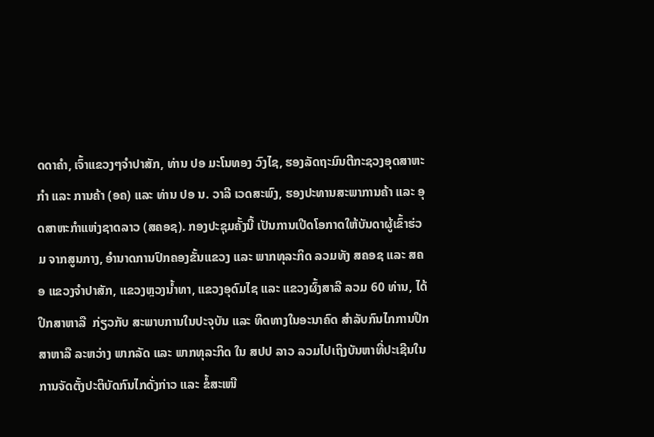ດດາຄຳ, ເຈົ້າແຂວງໆຈໍາປາສັກ, ທ່ານ ປອ ມະໂນທອງ ວົງໄຊ, ຮອງລັດຖະມົນຕີກະຊວງອຸດສາຫະກຳ ແລະ ການຄ້າ (ອຄ) ແລະ ທ່ານ ປອ ນ. ວາລີ ເວດສະພົງ, ຮອງປະທານສະພາການຄ້າ ແລະ ອຸດສາຫະກຳແຫ່ງຊາດລາວ (ສຄອຊ). ກອງປະຊຸມຄັ້ງນີ້ ເປັນການເປີດໂອກາດໃຫ້ບັນດາຜູ້ເຂົ້າຮ່ວມ ຈາກສູນກາງ, ອຳນາດການປົກຄອງຂັ້ນແຂວງ ແລະ ພາກທຸລະກິດ ລວມທັງ ສຄອຊ ແລະ ສຄອ ແຂວງຈຳປາສັກ, ແຂວງຫຼວງນ້ຳທາ, ແຂວງອຸດົມໄຊ ແລະ ແຂວງຜົ້ງສາລີ ລວມ 60 ທ່ານ, ໄດ້ປຶກສາຫາລື  ກ່ຽວກັບ ສະພາບການໃນປະຈຸບັນ ແລະ ທິດທາງໃນອະນາຄົດ ສໍາລັບກົນໄກການປຶກສາຫາລື ລະຫວ່າງ ພາກລັດ ແລະ ພາກທຸລະກິດ ໃນ ສປປ ລາວ ລວມໄປເຖິງບັນຫາທີ່ປະເຊີນໃນການຈັດຕັ້ງປະຕິບັດກົນໄກດັ່ງກ່າວ ແລະ ຂໍ້ສະເໜີ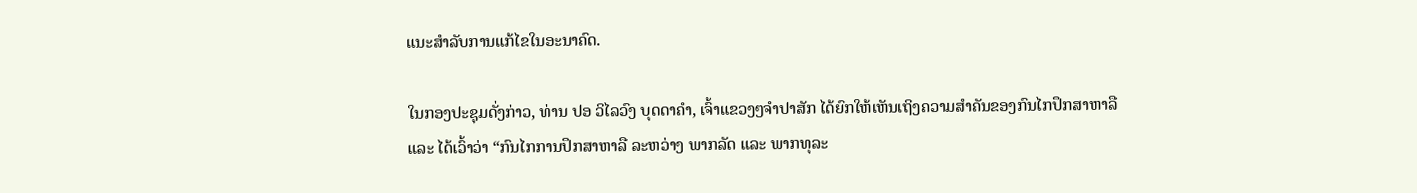ແນະສໍາລັບການແກ້ໄຂໃນອະນາຄົດ.

ໃນກອງປະຊຸມດັ່ງກ່າວ, ທ່ານ ປອ ວິໄລວົງ ບຸດດາຄຳ, ເຈົ້າແຂວງໆຈຳປາສັກ ໄດ້ຍົກໃຫ້ເຫັນເຖິງຄວາມສຳຄັນຂອງກົນໄກປຶກສາຫາລື ແລະ ໄດ້ເວົ້າວ່າ “ກົນໄກການປຶກສາຫາລື ລະຫວ່າງ ພາກລັດ ແລະ ພາກທຸລະ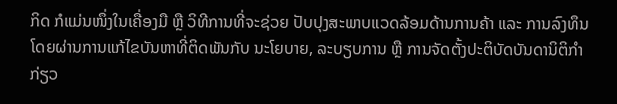ກິດ ກໍແມ່ນໜຶ່ງໃນເຄື່ອງມື ຫຼື ວິທີການທີ່ຈະຊ່ວຍ ປັບປຸງສະພາບແວດລ້ອມດ້ານການຄ້າ ແລະ ການລົງທຶນ ໂດຍຜ່ານການແກ້ໄຂບັນຫາທີ່ຕິດພັນກັບ ນະໂຍບາຍ, ລະບຽບການ ຫຼື ການຈັດຕັ້ງປະຕິບັດບັນດານິຕິກຳ ກ່ຽວ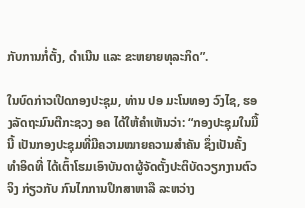ກັບການກໍ່ຕັ້ງ, ດຳເນີນ ແລະ ຂະຫຍາຍທຸລະກິດ”.

ໃນບົດກ່າວເປີດກອງປະຊຸມ, ທ່ານ ປອ ມະໂນທອງ ວົງໄຊ, ຮອງລັດຖະມົນຕີກະຊວງ ອຄ ໄດ້ໃຫ້ຄຳເຫັນວ່າ: “ກອງປະຊຸມໃນມື້ນີ້ ເປັນກອງປະຊຸມທີ່ມີຄວາມໝາຍຄວາມສໍາຄັນ ຊຶ່ງເປັນຄັ້ງທໍາອິດທີ່ ໄດ້ເຕົ້າໂຮມເອົາບັນດາຜູ້ຈັດຕັ້ງປະຕິບັດວຽກງານຕົວຈິງ ກ່ຽວກັບ ກົນໄກການປຶກສາຫາລື ລະຫວ່າງ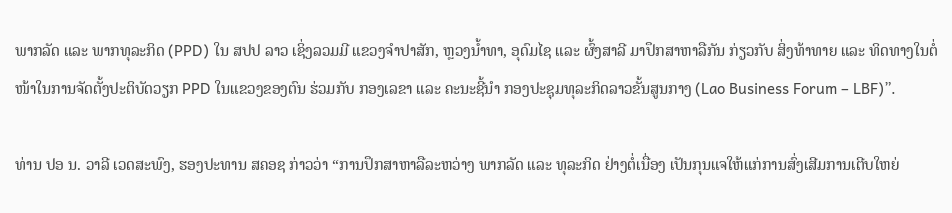ພາກລັດ ແລະ ພາກທຸລະກິດ (PPD) ໃນ ສປປ ລາວ ເຊິ່ງລວມມີ ແຂວງຈໍາປາສັກ, ຫຼວງນໍ້າທາ, ອຸດົມໄຊ ແລະ ຜົ້ງສາລີ ມາປຶກສາຫາລືກັນ ກ່ຽວກັບ ສິ່ງທ້າທາຍ ແລະ ທິດທາງໃນຕໍ່ໜ້າໃນການຈັດຕັ້ງປະຕິບັດວຽກ PPD ໃນແຂວງຂອງຕົນ ຮ່ວມກັບ ກອງເລຂາ ແລະ ຄະນະຊີ້ນຳ ກອງປະຊຸມທຸລະກິດລາວຂັ້ນສູນກາງ (Lao Business Forum – LBF)”.

ທ່ານ ປອ ນ. ວາລີ ເວດສະພົງ, ຮອງປະທານ ສຄອຊ ກ່າວວ່າ “ການປຶກສາຫາລືລະຫວ່າງ ພາກລັດ ແລະ ທຸລະກິດ ຢ່າງຕໍ່ເນື່ອງ ເປັນກຸນແຈໃຫ້ແກ່ການສົ່ງເສີມການເຕີບໃຫຍ່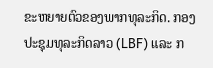ຂະຫຍາຍຕົວຂອງພາກທຸລະກິດ. ກອງປະຊຸມທຸລະກິດລາວ (LBF) ແລະ ກ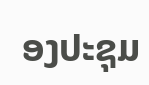ອງປະຊຸມ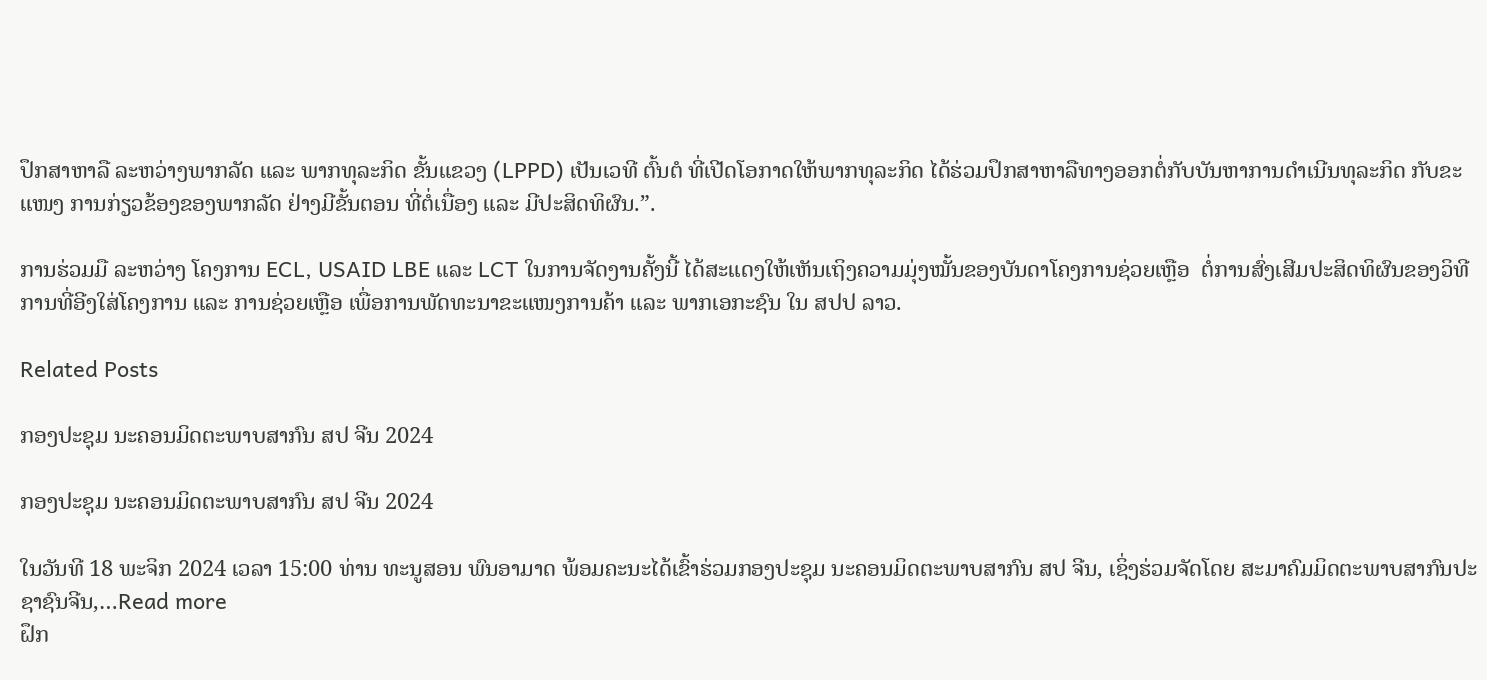ປຶກສາຫາລື ລະຫວ່າງພາກລັດ ແລະ ພາກທຸລະກິດ ຂັ້ນແຂວງ (LPPD) ເປັນເວທີ ຕົ້ນຕໍ ທີ່ເປີດໂອກາດໃຫ້ພາກທຸລະກິດ ໄດ້ຮ່ວມປຶກສາຫາລືທາງອອກຕໍ່ກັບບັນຫາການດໍາເນີນທຸລະກິດ ກັບຂະແໜງ ການກ່ຽວຂ້ອງຂອງພາກລັດ ຢ່າງມີຂັ້ນຕອນ ທີ່ຕໍ່ເນື່ອງ ແລະ ມີປະສິດທິຜົນ.”.

ການຮ່ວມມື ລະຫວ່າງ ໂຄງການ ECL, USAID LBE ແລະ LCT ໃນການຈັດງານຄັ້ງນີ້ ໄດ້ສະແດງໃຫ້ເຫັນເຖິງຄວາມມຸ່ງໝັ້ນຂອງບັນດາໂຄງການຊ່ວຍເຫຼືອ  ຕໍ່ການສົ່ງເສີມປະສິດທິຜົນຂອງວິທີການທີ່ອີງໃສ່ໂຄງການ ແລະ ການຊ່ວຍເຫຼືອ ເພື່ອການພັດທະນາຂະແໜງການຄ້າ ແລະ ພາກເອກະຊົນ ໃນ ສປປ ລາວ.

Related Posts

ກອງປະຊຸມ ນະຄອນມິດຕະພາບສາກົນ ສປ ຈີນ 2024

ກອງປະຊຸມ ນະຄອນມິດຕະພາບສາກົນ ສປ ຈີນ 2024

ໃນວັນທີ 18 ພະຈິກ 2024 ເວລາ 15:00 ທ່ານ ທະນູສອນ ພົນອາມາດ ພ້ອມຄະນະໄດ້ເຂົ້າຮ່ວມກອງປະຊຸມ ນະຄອນມິດຕະພາບສາກົນ ສປ ຈີນ, ເຊິ່ງຮ່ວມຈັດໂດຍ ສະມາຄົມມິດຕະພາບສາກົນປະຊາຊົນຈີນ,…Read more
ຝຶກ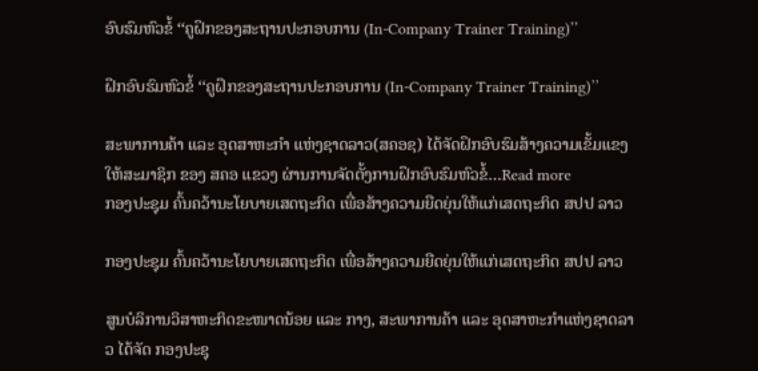ອົບຮົມຫົວຂໍ້ ‘‘ຄູຝຶກຂອງສະຖານປະກອບການ (In-Company Trainer Training)’’

ຝຶກອົບຮົມຫົວຂໍ້ ‘‘ຄູຝຶກຂອງສະຖານປະກອບການ (In-Company Trainer Training)’’

ສະພາການຄ້າ ແລະ ອຸດສາຫະກຳ ແຫ່ງຊາດລາວ(ສຄອຊ) ໄດ້ຈັດຝຶກອົບຮົມສ້າງຄວາມເຂັ້ມແຂງ ໃຫ້ສະມາຊິກ ຂອງ ສຄອ ແຂວງ ຜ່ານການຈັດຕັ້ງການຝຶກອົບຮົມຫົວຂໍ້…Read more
ກອງປະຊຸມ ຄົ້ນຄວ້ານະໂຍບາຍເສດຖະກິດ ເພື່ອສ້າງຄວາມຍືດຍຸ່ນໃຫ້ແກ່ເສດຖະກິດ ສປປ ລາວ

ກອງປະຊຸມ ຄົ້ນຄວ້ານະໂຍບາຍເສດຖະກິດ ເພື່ອສ້າງຄວາມຍືດຍຸ່ນໃຫ້ແກ່ເສດຖະກິດ ສປປ ລາວ

ສູນບໍລິການວິສາຫະກິດຂະໜາດນ້ອຍ ແລະ ກາງ, ສະພາການຄ້າ ແລະ ອຸດສາຫະກຳແຫ່ງຊາດລາວ ໄດ້ຈັດ ກອງປະຊຸ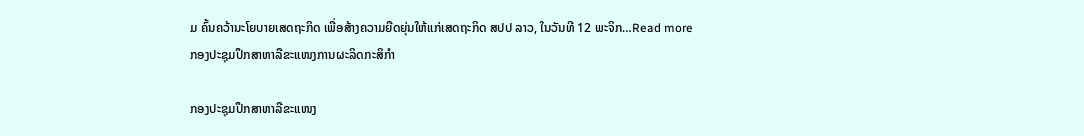ມ ຄົ້ນຄວ້ານະໂຍບາຍເສດຖະກິດ ເພື່ອສ້າງຄວາມຍືດຍຸ່ນໃຫ້ແກ່ເສດຖະກິດ ສປປ ລາວ, ໃນວັນທີ 12 ພະຈິກ…Read more
ກອງປະຊຸມປຶກສາຫາລືຂະແໜງການຜະລິດກະສິກໍາ

ກອງປະຊຸມປຶກສາຫາລືຂະແໜງ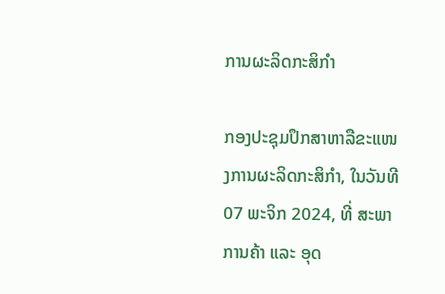ການຜະລິດກະສິກໍາ

ກອງປະຊຸມປຶກສາຫາລືຂະແໜງການຜະລິດກະສິກໍາ, ໃນວັນທີ 07 ພະຈິກ 2024, ທີ່ ສະພາການຄ້າ ແລະ ອຸດ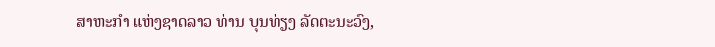ສາຫະກໍາ ແຫ່ງຊາດລາວ ທ່ານ ບຸນທ່ຽງ ລັດຕະນະວົງ,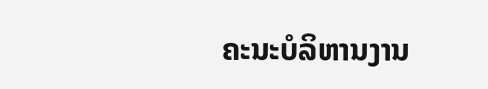ຄະນະບໍລິຫານງານ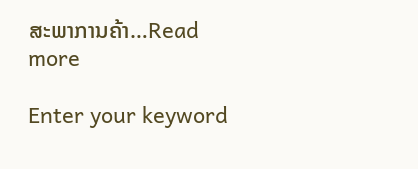ສະພາການຄ້າ…Read more

Enter your keyword